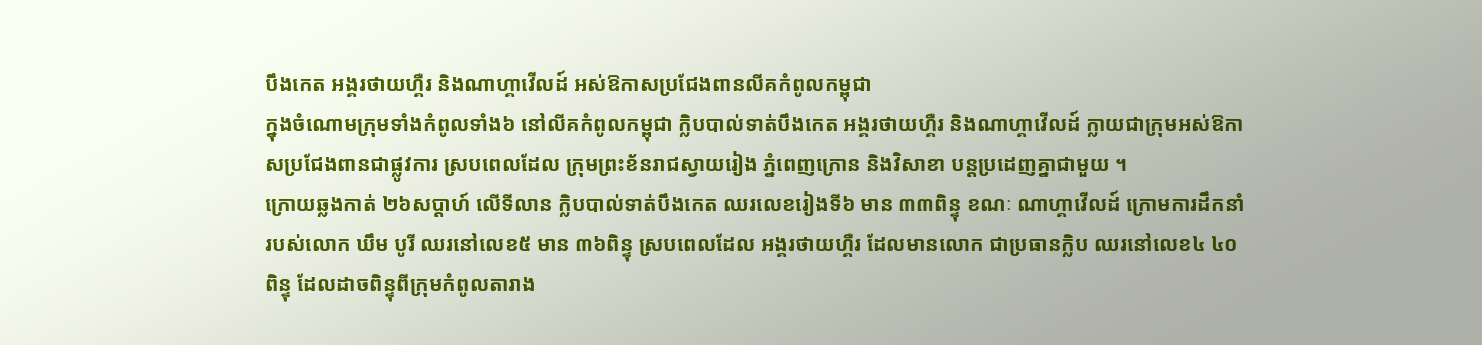បឹងកេត អង្គរថាយហ្គឺរ និងណាហ្គាវើលដ៍ អស់ឱកាសប្រជែងពានលីគកំពូលកម្ពុជា
ក្នុងចំណោមក្រុមទាំងកំពូលទាំង៦ នៅលីគកំពូលកម្ពុជា ក្លិបបាល់ទាត់បឹងកេត អង្គរថាយហ្គឺរ និងណាហ្គាវើលដ៍ ក្លាយជាក្រុមអស់ឱកាសប្រជែងពានជាផ្លូវការ ស្របពេលដែល ក្រុមព្រះខ័នរាជស្វាយរៀង ភ្នំពេញក្រោន និងវិសាខា បន្តប្រដេញគ្នាជាមួយ ។
ក្រោយឆ្លងកាត់ ២៦សប្តាហ៍ លើទីលាន ក្លិបបាល់ទាត់បឹងកេត ឈរលេខរៀងទី៦ មាន ៣៣ពិន្ទុ ខណៈ ណាហ្គាវើលដ៍ ក្រោមការដឹកនាំរបស់លោក ឃឹម បូរី ឈរនៅលេខ៥ មាន ៣៦ពិន្ទុ ស្របពេលដែល អង្គរថាយហ្គឺរ ដែលមានលោក ជាប្រធានក្លិប ឈរនៅលេខ៤ ៤០ពិន្ទុ ដែលដាចពិន្ទុពីក្រុមកំពូលតារាង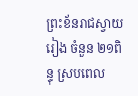ព្រះខ័នរាជស្វាយរៀង ចំនួន ២១ពិន្ទុ ស្របពេល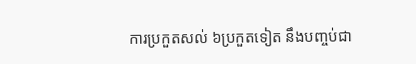ការប្រកួតសល់ ៦ប្រកួតទៀត នឹងបញ្ចប់ជា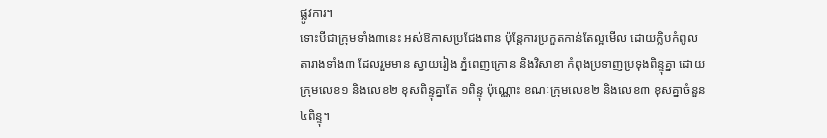ផ្លូវការ។
ទោះបីជាក្រុមទាំង៣នេះ អស់ឱកាសប្រជែងពាន ប៉ុន្តែការប្រកួតកាន់តែល្អមើល ដោយក្លិបកំពូលតារាងទាំង៣ ដែលរួមមាន ស្វាយរៀង ភ្នំពេញក្រោន និងវិសាខា កំពុងប្រទាញប្រទុងពិន្ទុគ្នា ដោយក្រុមលេខ១ និងលេខ២ ខុសពិន្ទុគ្នាតែ ១ពិន្ទុ ប៉ុណ្ណោះ ខណៈក្រុមលេខ២ និងលេខ៣ ខុសគ្នាចំនួន ៤ពិន្ទុ។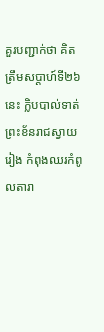គួរបញ្ជាក់ថា គិតត្រឹមសប្ដាហ៍ទី២៦ នេះ ក្លិបបាល់ទាត់ព្រះខ័នរាជស្វាយរៀង កំពុងឈរកំពូលតារា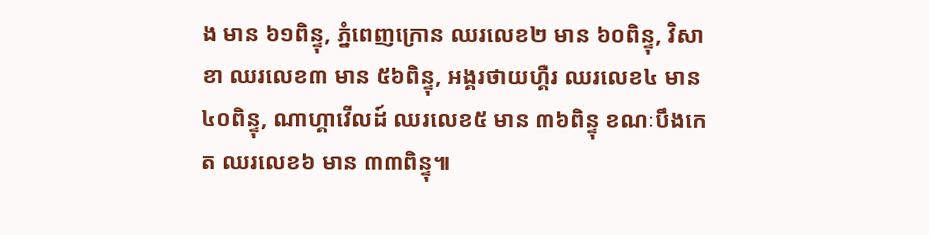ង មាន ៦១ពិន្ទុ, ភ្នំពេញក្រោន ឈរលេខ២ មាន ៦០ពិន្ទុ, វិសាខា ឈរលេខ៣ មាន ៥៦ពិន្ទុ, អង្គរថាយហ្គឺរ ឈរលេខ៤ មាន ៤០ពិន្ទុ, ណាហ្គាវើលដ៍ ឈរលេខ៥ មាន ៣៦ពិន្ទុ ខណៈបឹងកេត ឈរលេខ៦ មាន ៣៣ពិន្ទុ៕